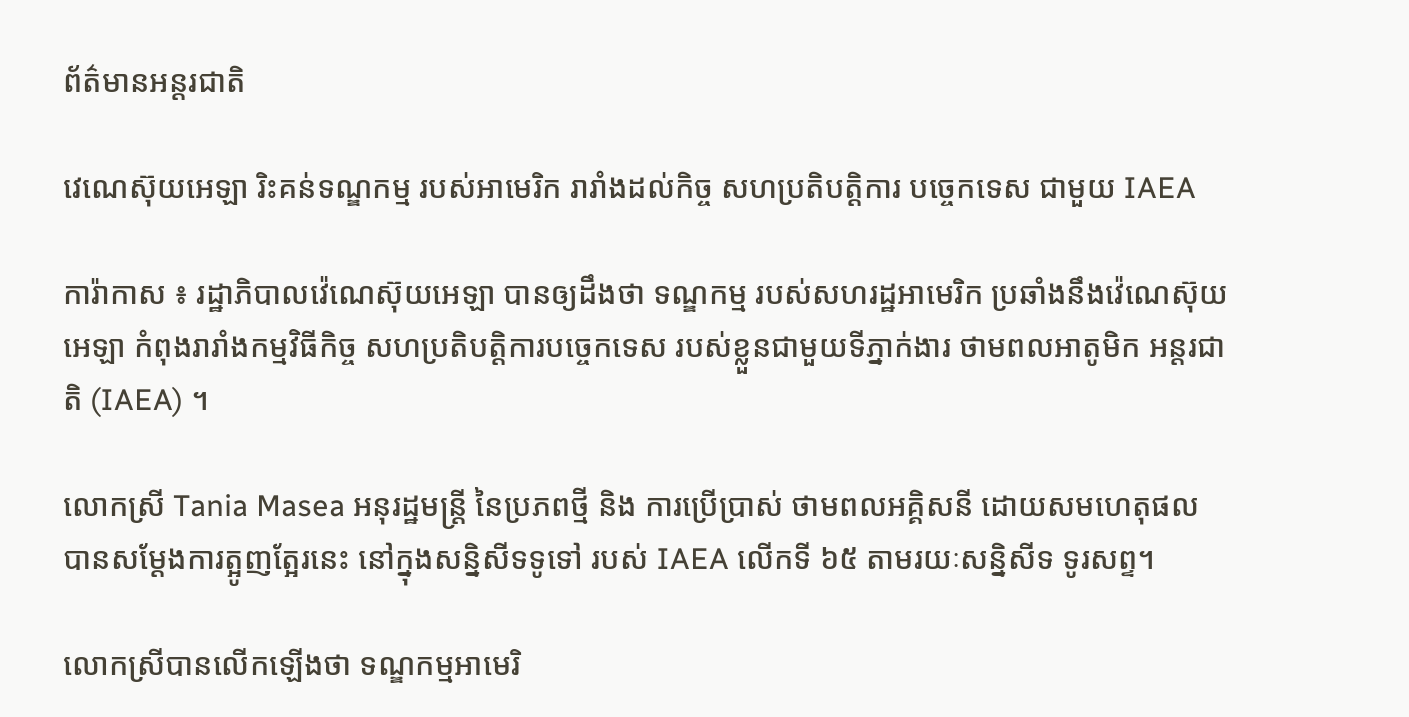ព័ត៌មានអន្តរជាតិ

វេណេស៊ុយអេឡា រិះគន់ទណ្ឌកម្ម របស់អាមេរិក រារាំងដល់កិច្ច សហប្រតិបត្ដិការ បច្ចេកទេស ជាមួយ IAEA

ការ៉ាកាស ៖ រដ្ឋាភិបាលវ៉េណេស៊ុយអេឡា បានឲ្យដឹងថា ទណ្ឌកម្ម របស់សហរដ្ឋអាមេរិក ប្រឆាំងនឹងវ៉េណេស៊ុយអេឡា កំពុងរារាំងកម្មវិធីកិច្ច សហប្រតិបត្តិការបច្ចេកទេស របស់ខ្លួនជាមួយទីភ្នាក់ងារ ថាមពលអាតូមិក អន្តរជាតិ (IAEA) ។

លោកស្រី Tania Masea អនុរដ្ឋមន្រ្តី នៃប្រភពថ្មី និង ការប្រើប្រាស់ ថាមពលអគ្គិសនី ដោយសមហេតុផល បានសម្តែងការត្អូញត្អែរនេះ នៅក្នុងសន្និសីទទូទៅ របស់ IAEA លើកទី ៦៥ តាមរយៈសន្និសីទ ទូរសព្ទ។

លោកស្រីបានលើកឡើងថា ទណ្ឌកម្មអាមេរិ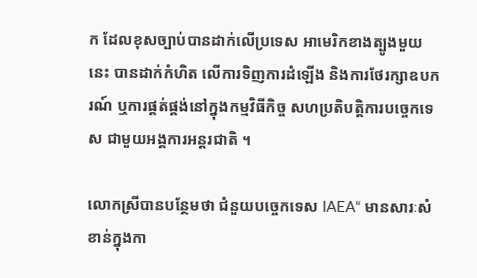ក ដែលខុសច្បាប់បានដាក់លើប្រទេស អាមេរិកខាងត្បូងមួយនេះ បានដាក់កំហិត លើការទិញការដំឡើង និងការថែរក្សាឧបករណ៍ ឬការផ្គត់ផ្គង់នៅក្នុងកម្មវិធីកិច្ច សហប្រតិបត្តិការបច្ចេកទេស ជាមួយអង្គការអន្តរជាតិ ។

លោកស្រីបានបន្ថែមថា ជំនួយបច្ចេកទេស IAEA“ មានសារៈសំខាន់ក្នុងកា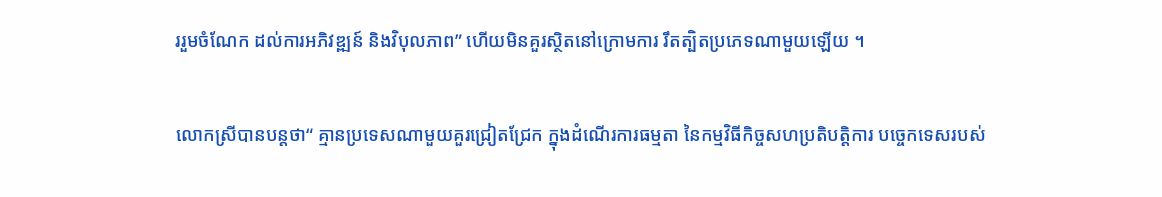ររួមចំណែក ដល់ការអភិវឌ្ឍន៍ និងវិបុលភាព” ហើយមិនគួរស្ថិតនៅក្រោមការ រឹតត្បិតប្រភេទណាមួយឡើយ ។

លោកស្រីបានបន្ដថា“ គ្មានប្រទេសណាមួយគួរជ្រៀតជ្រែក ក្នុងដំណើរការធម្មតា នៃកម្មវិធីកិច្ចសហប្រតិបត្តិការ បច្ចេកទេសរបស់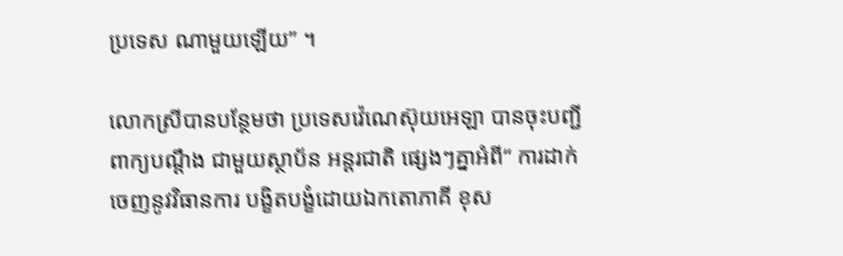ប្រទេស ណាមួយឡើយ” ។

លោកស្រីបានបន្ថែមថា ប្រទេសវ៉េណេស៊ុយអេឡា បានចុះបញ្ជីពាក្យបណ្តឹង ជាមួយស្ថាប័ន អន្តរជាតិ ផ្សេងៗគ្នាអំពី“ ការដាក់ចេញនូវវិធានការ បង្ខិតបង្ខំដោយឯកតោភាគី ខុស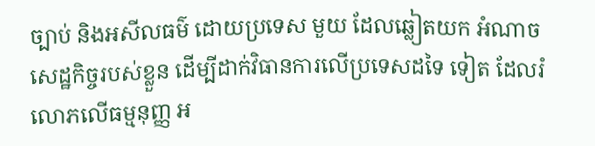ច្បាប់ និងអសីលធម៌ ដោយប្រទេស មួយ ដែលឆ្លៀតយក អំណាចសេដ្ឋកិច្ចរបស់ខ្លួន ដើម្បីដាក់វិធានការលើប្រទេសដទៃ ទៀត ដែលរំលោភលើធម្មនុញ្ញ អ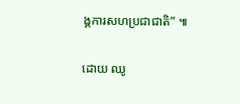ង្គការសហប្រជាជាតិ” ៕

ដោយ ឈូ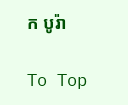ក បូរ៉ា

To Top